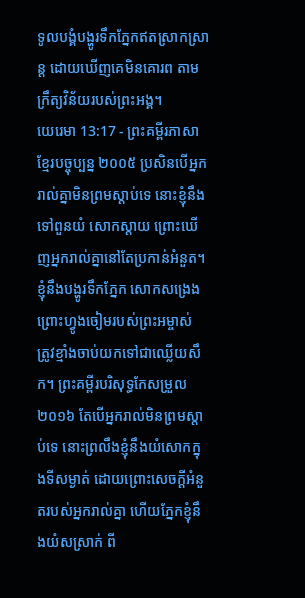ទូលបង្គំបង្ហូរទឹកភ្នែកឥតស្រាកស្រាន្ត ដោយឃើញគេមិនគោរព តាមក្រឹត្យវិន័យរបស់ព្រះអង្គ។
យេរេមា 13:17 - ព្រះគម្ពីរភាសាខ្មែរបច្ចុប្បន្ន ២០០៥ ប្រសិនបើអ្នករាល់គ្នាមិនព្រមស្ដាប់ទេ នោះខ្ញុំនឹងទៅពួនយំ សោកស្ដាយ ព្រោះឃើញអ្នករាល់គ្នានៅតែប្រកាន់អំនួត។ ខ្ញុំនឹងបង្ហូរទឹកភ្នែក សោកសង្រេង ព្រោះហ្វូងចៀមរបស់ព្រះអម្ចាស់ ត្រូវខ្មាំងចាប់យកទៅជាឈ្លើយសឹក។ ព្រះគម្ពីរបរិសុទ្ធកែសម្រួល ២០១៦ តែបើអ្នករាល់មិនព្រមស្តាប់ទេ នោះព្រលឹងខ្ញុំនឹងយំសោកក្នុងទីសម្ងាត់ ដោយព្រោះសេចក្ដីអំនួតរបស់អ្នករាល់គ្នា ហើយភ្នែកខ្ញុំនឹងយំសស្រាក់ ពី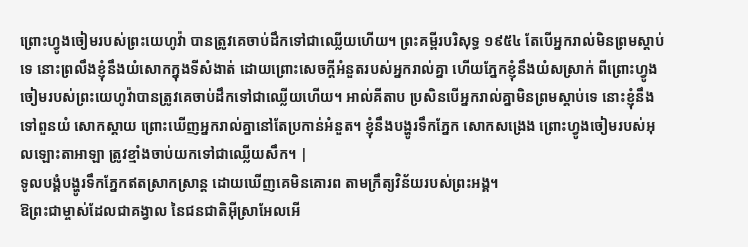ព្រោះហ្វូងចៀមរបស់ព្រះយេហូវ៉ា បានត្រូវគេចាប់ដឹកទៅជាឈ្លើយហើយ។ ព្រះគម្ពីរបរិសុទ្ធ ១៩៥៤ តែបើអ្នករាល់មិនព្រមស្តាប់ទេ នោះព្រលឹងខ្ញុំនឹងយំសោកក្នុងទីសំងាត់ ដោយព្រោះសេចក្ដីអំនួតរបស់អ្នករាល់គ្នា ហើយភ្នែកខ្ញុំនឹងយំសស្រាក់ ពីព្រោះហ្វូងចៀមរបស់ព្រះយេហូវ៉ាបានត្រូវគេចាប់ដឹកទៅជាឈ្លើយហើយ។ អាល់គីតាប ប្រសិនបើអ្នករាល់គ្នាមិនព្រមស្ដាប់ទេ នោះខ្ញុំនឹងទៅពួនយំ សោកស្ដាយ ព្រោះឃើញអ្នករាល់គ្នានៅតែប្រកាន់អំនួត។ ខ្ញុំនឹងបង្ហូរទឹកភ្នែក សោកសង្រេង ព្រោះហ្វូងចៀមរបស់អុលឡោះតាអាឡា ត្រូវខ្មាំងចាប់យកទៅជាឈ្លើយសឹក។ |
ទូលបង្គំបង្ហូរទឹកភ្នែកឥតស្រាកស្រាន្ត ដោយឃើញគេមិនគោរព តាមក្រឹត្យវិន័យរបស់ព្រះអង្គ។
ឱព្រះជាម្ចាស់ដែលជាគង្វាល នៃជនជាតិអ៊ីស្រាអែលអើ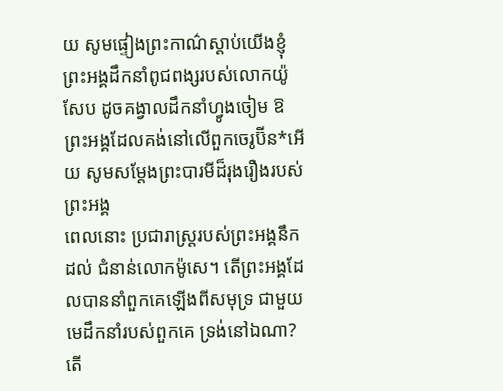យ សូមផ្ទៀងព្រះកាណ៌ស្ដាប់យើងខ្ញុំ ព្រះអង្គដឹកនាំពូជពង្សរបស់លោកយ៉ូសែប ដូចគង្វាលដឹកនាំហ្វូងចៀម ឱព្រះអង្គដែលគង់នៅលើពួកចេរូប៊ីន*អើយ សូមសម្តែងព្រះបារមីដ៏រុងរឿងរបស់ព្រះអង្គ
ពេលនោះ ប្រជារាស្ត្ររបស់ព្រះអង្គនឹកដល់ ជំនាន់លោកម៉ូសេ។ តើព្រះអង្គដែលបាននាំពួកគេឡើងពីសមុទ្រ ជាមួយមេដឹកនាំរបស់ពួកគេ ទ្រង់នៅឯណា? តើ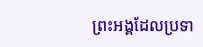ព្រះអង្គដែលប្រទា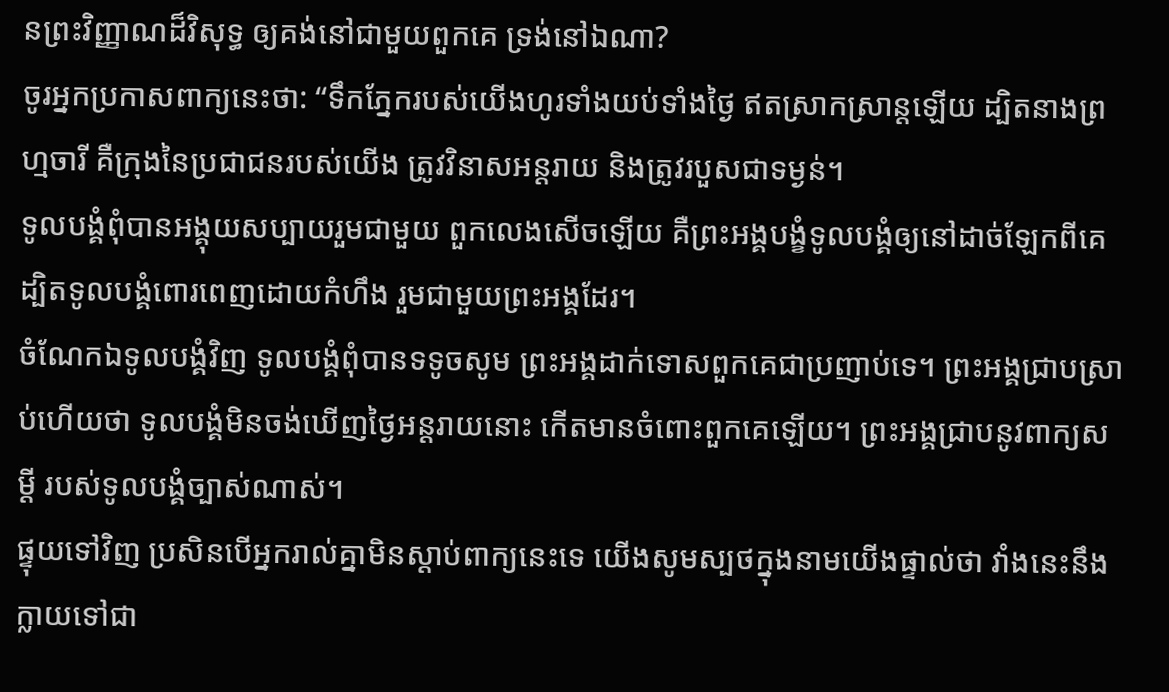នព្រះវិញ្ញាណដ៏វិសុទ្ធ ឲ្យគង់នៅជាមួយពួកគេ ទ្រង់នៅឯណា?
ចូរអ្នកប្រកាសពាក្យនេះថា: “ទឹកភ្នែករបស់យើងហូរទាំងយប់ទាំងថ្ងៃ ឥតស្រាកស្រាន្តឡើយ ដ្បិតនាងព្រហ្មចារី គឺក្រុងនៃប្រជាជនរបស់យើង ត្រូវវិនាសអន្តរាយ និងត្រូវរបួសជាទម្ងន់។
ទូលបង្គំពុំបានអង្គុយសប្បាយរួមជាមួយ ពួកលេងសើចឡើយ គឺព្រះអង្គបង្ខំទូលបង្គំឲ្យនៅដាច់ឡែកពីគេ ដ្បិតទូលបង្គំពោរពេញដោយកំហឹង រួមជាមួយព្រះអង្គដែរ។
ចំណែកឯទូលបង្គំវិញ ទូលបង្គំពុំបានទទូចសូម ព្រះអង្គដាក់ទោសពួកគេជាប្រញាប់ទេ។ ព្រះអង្គជ្រាបស្រាប់ហើយថា ទូលបង្គំមិនចង់ឃើញថ្ងៃអន្តរាយនោះ កើតមានចំពោះពួកគេឡើយ។ ព្រះអង្គជ្រាបនូវពាក្យសម្ដី របស់ទូលបង្គំច្បាស់ណាស់។
ផ្ទុយទៅវិញ ប្រសិនបើអ្នករាល់គ្នាមិនស្ដាប់ពាក្យនេះទេ យើងសូមស្បថក្នុងនាមយើងផ្ទាល់ថា វាំងនេះនឹងក្លាយទៅជា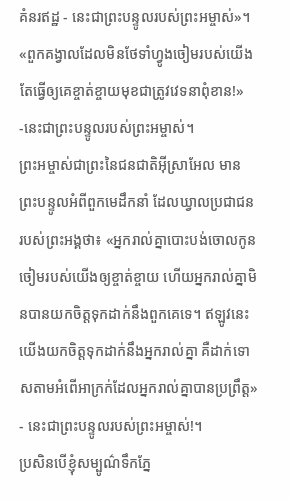គំនរឥដ្ឋ - នេះជាព្រះបន្ទូលរបស់ព្រះអម្ចាស់»។
«ពួកគង្វាលដែលមិនថែទាំហ្វូងចៀមរបស់យើង តែធ្វើឲ្យគេខ្ចាត់ខ្ចាយមុខជាត្រូវវេទនាពុំខាន!» -នេះជាព្រះបន្ទូលរបស់ព្រះអម្ចាស់។
ព្រះអម្ចាស់ជាព្រះនៃជនជាតិអ៊ីស្រាអែល មានព្រះបន្ទូលអំពីពួកមេដឹកនាំ ដែលឃ្វាលប្រជាជនរបស់ព្រះអង្គថា៖ «អ្នករាល់គ្នាបោះបង់ចោលកូនចៀមរបស់យើងឲ្យខ្ចាត់ខ្ចាយ ហើយអ្នករាល់គ្នាមិនបានយកចិត្តទុកដាក់នឹងពួកគេទេ។ ឥឡូវនេះ យើងយកចិត្តទុកដាក់នឹងអ្នករាល់គ្នា គឺដាក់ទោសតាមអំពើអាក្រក់ដែលអ្នករាល់គ្នាបានប្រព្រឹត្ត» - នេះជាព្រះបន្ទូលរបស់ព្រះអម្ចាស់!។
ប្រសិនបើខ្ញុំសម្បូណ៌ទឹកភ្នែ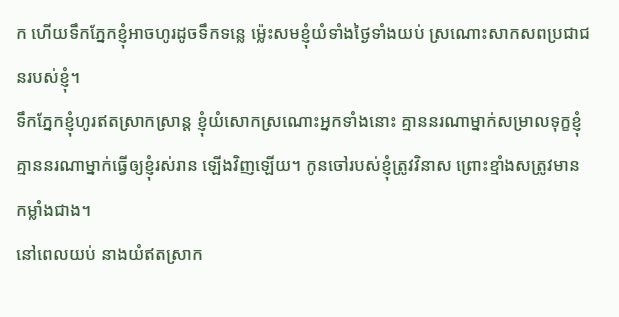ក ហើយទឹកភ្នែកខ្ញុំអាចហូរដូចទឹកទន្លេ ម៉្លេះសមខ្ញុំយំទាំងថ្ងៃទាំងយប់ ស្រណោះសាកសពប្រជាជនរបស់ខ្ញុំ។
ទឹកភ្នែកខ្ញុំហូរឥតស្រាកស្រាន្ត ខ្ញុំយំសោកស្រណោះអ្នកទាំងនោះ គ្មាននរណាម្នាក់សម្រាលទុក្ខខ្ញុំ គ្មាននរណាម្នាក់ធ្វើឲ្យខ្ញុំរស់រាន ឡើងវិញឡើយ។ កូនចៅរបស់ខ្ញុំត្រូវវិនាស ព្រោះខ្មាំងសត្រូវមានកម្លាំងជាង។
នៅពេលយប់ នាងយំឥតស្រាក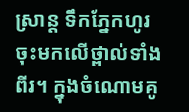ស្រាន្ត ទឹកភ្នែកហូរចុះមកលើថ្ពាល់ទាំងពីរ។ ក្នុងចំណោមគូ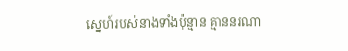ស្នេហ៍របស់នាងទាំងប៉ុន្មាន គ្មាននរណា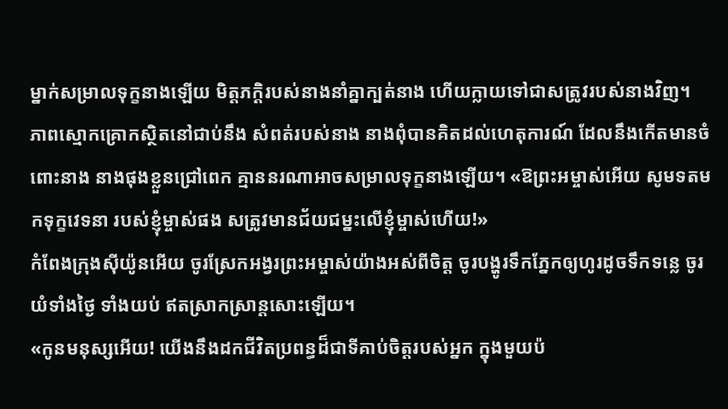ម្នាក់សម្រាលទុក្ខនាងឡើយ មិត្តភក្ដិរបស់នាងនាំគ្នាក្បត់នាង ហើយក្លាយទៅជាសត្រូវរបស់នាងវិញ។
ភាពស្មោកគ្រោកស្ថិតនៅជាប់នឹង សំពត់របស់នាង នាងពុំបានគិតដល់ហេតុការណ៍ ដែលនឹងកើតមានចំពោះនាង នាងផុងខ្លួនជ្រៅពេក គ្មាននរណាអាចសម្រាលទុក្ខនាងឡើយ។ «ឱព្រះអម្ចាស់អើយ សូមទតមកទុក្ខវេទនា របស់ខ្ញុំម្ចាស់ផង សត្រូវមានជ័យជម្នះលើខ្ញុំម្ចាស់ហើយ!»
កំពែងក្រុងស៊ីយ៉ូនអើយ ចូរស្រែកអង្វរព្រះអម្ចាស់យ៉ាងអស់ពីចិត្ត ចូរបង្ហូរទឹកភ្នែកឲ្យហូរដូចទឹកទន្លេ ចូរយំទាំងថ្ងៃ ទាំងយប់ ឥតស្រាកស្រាន្តសោះឡើយ។
«កូនមនុស្សអើយ! យើងនឹងដកជីវិតប្រពន្ធដ៏ជាទីគាប់ចិត្តរបស់អ្នក ក្នុងមួយប៉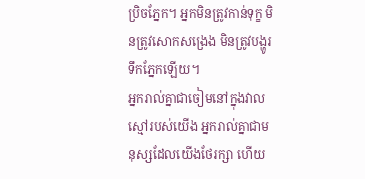ប្រិចភ្នែក។ អ្នកមិនត្រូវកាន់ទុក្ខ មិនត្រូវសោកសង្រេង មិនត្រូវបង្ហូរទឹកភ្នែកឡើយ។
អ្នករាល់គ្នាជាចៀមនៅក្នុងវាលស្មៅរបស់យើង អ្នករាល់គ្នាជាមនុស្សដែលយើងថែរក្សា ហើយ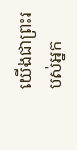យើងជាព្រះរបស់អ្នក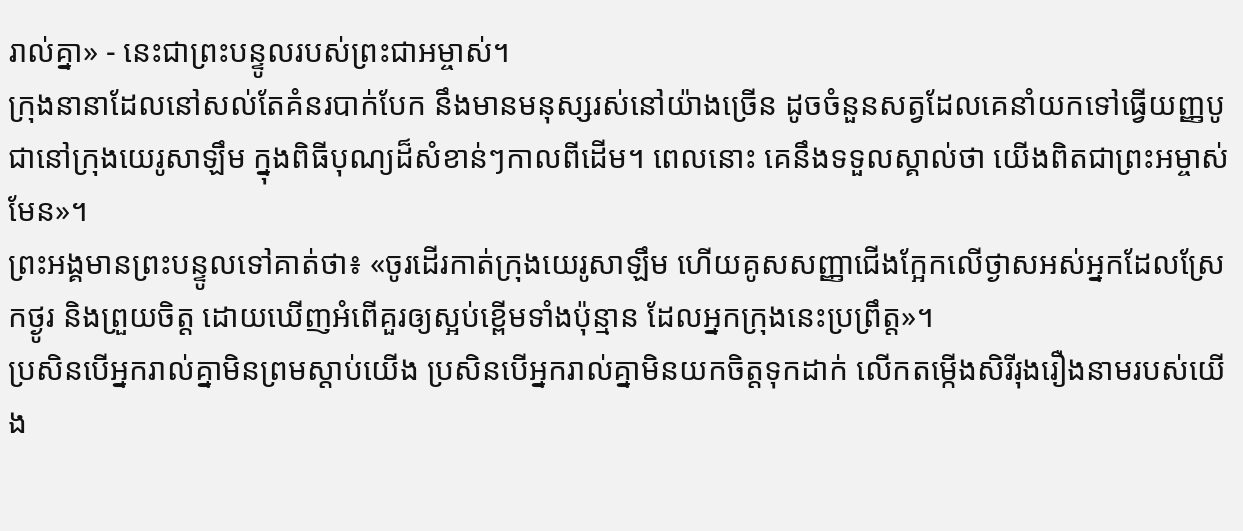រាល់គ្នា» - នេះជាព្រះបន្ទូលរបស់ព្រះជាអម្ចាស់។
ក្រុងនានាដែលនៅសល់តែគំនរបាក់បែក នឹងមានមនុស្សរស់នៅយ៉ាងច្រើន ដូចចំនួនសត្វដែលគេនាំយកទៅធ្វើយញ្ញបូជានៅក្រុងយេរូសាឡឹម ក្នុងពិធីបុណ្យដ៏សំខាន់ៗកាលពីដើម។ ពេលនោះ គេនឹងទទួលស្គាល់ថា យើងពិតជាព្រះអម្ចាស់មែន»។
ព្រះអង្គមានព្រះបន្ទូលទៅគាត់ថា៖ «ចូរដើរកាត់ក្រុងយេរូសាឡឹម ហើយគូសសញ្ញាជើងក្អែកលើថ្ងាសអស់អ្នកដែលស្រែកថ្ងូរ និងព្រួយចិត្ត ដោយឃើញអំពើគួរឲ្យស្អប់ខ្ពើមទាំងប៉ុន្មាន ដែលអ្នកក្រុងនេះប្រព្រឹត្ត»។
ប្រសិនបើអ្នករាល់គ្នាមិនព្រមស្ដាប់យើង ប្រសិនបើអ្នករាល់គ្នាមិនយកចិត្តទុកដាក់ លើកតម្កើងសិរីរុងរឿងនាមរបស់យើង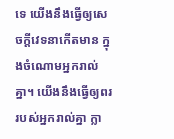ទេ យើងនឹងធ្វើឲ្យសេចក្ដីវេទនាកើតមាន ក្នុងចំណោមអ្នករាល់គ្នា។ យើងនឹងធ្វើឲ្យពររបស់អ្នករាល់គ្នា ក្លា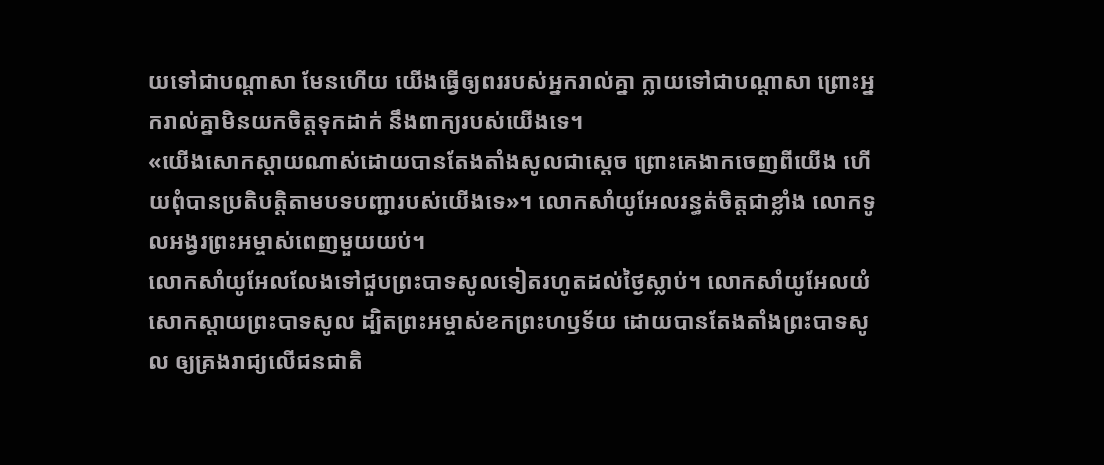យទៅជាបណ្ដាសា មែនហើយ យើងធ្វើឲ្យពររបស់អ្នករាល់គ្នា ក្លាយទៅជាបណ្ដាសា ព្រោះអ្នករាល់គ្នាមិនយកចិត្តទុកដាក់ នឹងពាក្យរបស់យើងទេ។
«យើងសោកស្ដាយណាស់ដោយបានតែងតាំងសូលជាស្ដេច ព្រោះគេងាកចេញពីយើង ហើយពុំបានប្រតិបត្តិតាមបទបញ្ជារបស់យើងទេ»។ លោកសាំយូអែលរន្ធត់ចិត្តជាខ្លាំង លោកទូលអង្វរព្រះអម្ចាស់ពេញមួយយប់។
លោកសាំយូអែលលែងទៅជួបព្រះបាទសូលទៀតរហូតដល់ថ្ងៃស្លាប់។ លោកសាំយូអែលយំសោកស្ដាយព្រះបាទសូល ដ្បិតព្រះអម្ចាស់ខកព្រះហឫទ័យ ដោយបានតែងតាំងព្រះបាទសូល ឲ្យគ្រងរាជ្យលើជនជាតិ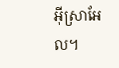អ៊ីស្រាអែល។